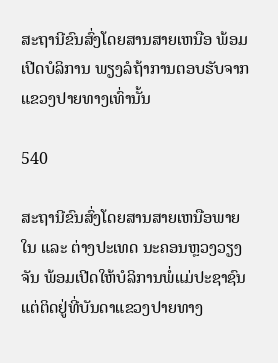ສະຖານີຂົນສົ່ງໂດຍສານສາຍເຫນືອ ພ້ອມເປີດບໍລິການ ພຽງລໍຖ້າການຕອບຮັບຈາກແຂວງປາຍທາງເທົ່ານັ້ນ

540

ສະຖານີຂົນສົ່ງໂດຍສານສາຍເຫນືອພາຍໃນ ແລະ ຕ່າງປະເທດ ນະຄອນຫຼວງວຽງຈັນ ພ້ອມເປີດໃຫ້ບໍລິການພໍ່ແມ່ປະຊາຊົນ ແຕ່ຕິດຢູ່ທີ່ບັນດາແຂວງປາຍທາງ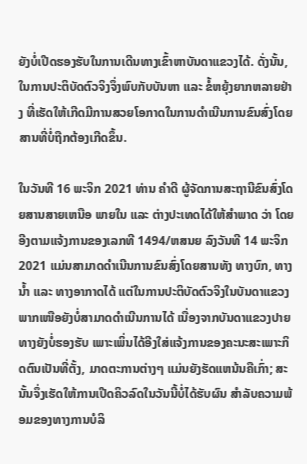ຍັງບໍ່ເປີດຮອງຮັບໃນການເດີນທາງເຂົ້າຫາບັນດາແຂວງໄດ້. ດັ່ງນັ້ນ, ໃນການປະຕິບັດຕົວຈິງຈຶ່ງພົບກັບບັນຫາ ແລະ ຂໍ້ຫຍຸ້ງຍາກຫລາຍຢ່າງ ທີ່ເຮັດໃຫ້ເກີດມີການສວຍໂອກາດໃນການດຳເນີນການຂົນສົ່ງໂດຍສານທີ່ບໍ່ຖືກຕ້ອງເກີດຂຶ້ນ.

ໃນວັນທີ 16 ພະຈິກ 2021 ທ່ານ ຄໍາດີ ຜູ້ຈັດການສະຖານີຂົນສົ່ງໂດຍສານສາຍເຫນືອ ພາຍໃນ ແລະ ຕ່າງປະເທດໄດ້ໃຫ້ສໍາພາດ ວ່າ ໂດຍອີງຕາມແຈ້ງການຂອງເລກທີ 1494/ຫສນຍ ລົງວັນທີ 14 ພະຈິກ 2021 ແມ່ນສາມາດດໍາເນີນການຂົນສົ່ງໂດຍສານທັງ ທາງບົກ, ທາງນໍ້າ ແລະ ທາງອາກາດໄດ້ ແຕ່ໃນການປະຕິບັດຕົວຈິງໃນບັນດາແຂວງພາກເໜືອຍັງບໍ່ສາມາດດໍາເນີນການໄດ້ ເນື່ອງຈາກບັນດາແຂວງປາຍທາງຍັງບໍ່ຮອງຮັບ ເພາະເພິ່ນໄດ້ອີງໃສ່ແຈ້ງການຂອງຄະນະສະເພາະກິດຕົນເປັນທີ່ຕັ້ງ, ມາດຕະການຕ່າງໆ ແມ່ນຍັງຮັດແຫນ້ນຄືເກົ່າ; ສະນັ້ນຈຶ່ງເຮັດໃຫ້ການເປີດຄິວລົດໃນວັນນີ້ບໍ່ໄດ້ຮັບຜົນ ສໍາລັບຄວາມພ້ອມຂອງທາງການບໍລິ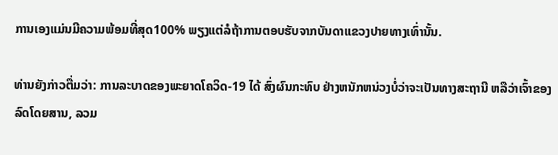ການເອງແມ່ນມີຄວາມພ້ອມທີ່ສຸດ100% ພຽງແຕ່ລໍຖ້າການຕອບຮັບຈາກບັນດາແຂວງປາຍທາງເທົ່ານັ້ນ.

ທ່ານຍັງກ່າວຕື່ມວ່າ: ການລະບາດຂອງພະຍາດໂຄວິດ-19 ໄດ້ ສົ່ງຜົນກະທົບ ຢ່າງຫນັກຫນ່ວງບໍ່ວ່າຈະເປັນທາງສະຖານີ ຫລືວ່າເຈົ້າຂອງລົດໂດຍສານ, ລວມ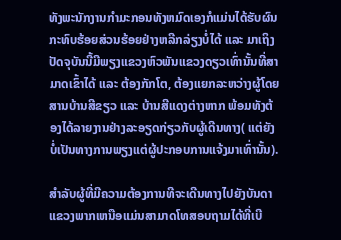ທັງພະນັກງານກໍາມະກອນທັງຫມົດເອງກໍແມ່ນໄດ້ຮັບຜົນກະທົບຮ້ອຍສ່ວນຮ້ອຍຢ່າງຫລີກລ່ຽງບໍ່ໄດ້ ແລະ ມາເຖິງປັດຈຸບັນນີ້ມີພຽງແຂວງຫົວພັນແຂວງດຽວເທົ່ານັ້ນທີ່ສາມາດເຂົ້າໄດ້ ແລະ ຕ້ອງກັກໂຕ, ຕ້ອງແຍກລະຫວ່າງຜູ້ໂດຍສານບ້ານສີຂຽວ ແລະ ບ້ານສີແດງຕ່າງຫາກ ພ້ອມທັງຕ້ອງໄດ້ລາຍງານຢ່າງລະອຽດກ່ຽວກັບຜູ້ເດີນທາງ( ແຕ່ຍັງບໍ່ເປັນທາງການພຽງແຕ່ຜູ້ປະກອບການແຈ້ງມາເທົ່ານັ້ນ).

ສໍາລັບຜູ້ທີ່ມີຄວາມຕ້ອງການທີຈະເດີນທາງໄປຍັງບັນດາແຂວງພາກເຫນືອແມ່ນສາມາດໂທສອບຖາມໄດ້ທີ່ເບີ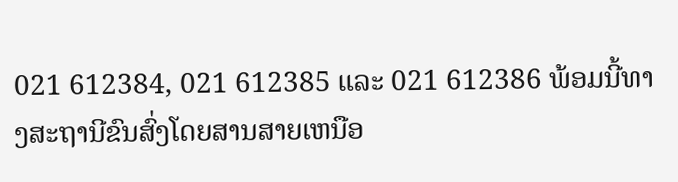021 612384, 021 612385 ແລະ 021 612386 ພ້ອມນີ້ທາງສະຖານີຂົນສົ່ງໂດຍສານສາຍເຫນືອ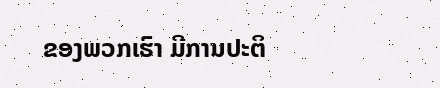ຂອງພວກເຮົາ ມີການປະຕິ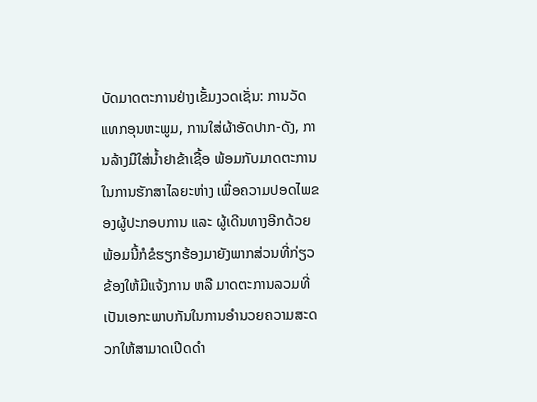ບັດມາດຕະການຢ່າງເຂັ້ມງວດເຊັ່ນ: ການວັດແທກອຸນຫະພູມ, ການໃສ່ຜ້າອັດປາກ-ດັງ, ການລ້າງມືໃສ່ນໍ້າຢາຂ້າເຊື້ອ ພ້ອມກັບມາດຕະການໃນການຮັກສາໄລຍະຫ່າງ ເພື່ອຄວາມປອດໄພຂອງຜູ້ປະກອບການ ແລະ ຜູ້ເດີນທາງອີກດ້ວຍ ພ້ອມນີ້ກໍຂໍຮຽກຮ້ອງມາຍັງພາກສ່ວນທີ່ກ່ຽວຂ້ອງໃຫ້ມີແຈ້ງການ ຫລື ມາດຕະການລວມທີ່ເປັນເອກະພາບກັນໃນການອໍານວຍຄວາມສະດວກໃຫ້ສາມາດເປີດດໍາ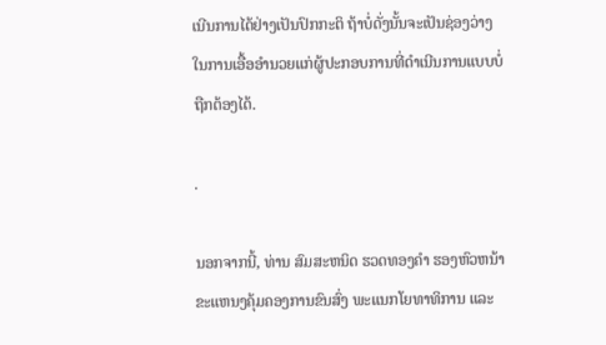ເນີນການໄດ້ຢ່າງເປັນປົກກະຕິ ຖ້າບໍ່ດັ່ງນັ້ນຈະເປັນຊ່ອງວ່າງໃນການເອື້ອອໍານວຍແກ່ຜູ້ປະກອບການທີ່ດໍາເນີນການແບບບໍ່ຖືກຕ້ອງໄດ້.

.

ນອກຈາກນີ້, ທ່ານ ສົມສະຫນິດ ຮວດທອງຄໍາ ຮອງຫົວຫນ້າຂະແຫນງຄຸ້ມຄອງການຂົນສົ່ງ ພະແນກໂຍທາທິການ ແລະ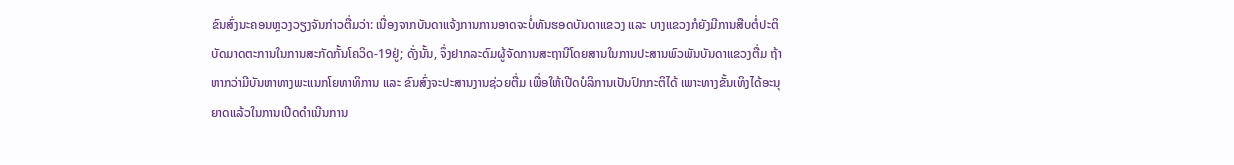ຂົນສົ່ງນະຄອນຫຼວງວຽງຈັນກ່າວຕື່ມວ່າ: ເນື່ອງຈາກບັນດາແຈ້ງການການອາດຈະບໍ່ທັນຮອດບັນດາແຂວງ ແລະ ບາງແຂວງກໍຍັງມີການສືບຕໍ່ປະຕິບັດມາດຕະການໃນການສະກັດກັ້ນໂຄວິດ-19ຢູ່; ດັ່ງນັ້ນ, ຈຶ່ງຢາກລະດົມຜູ້ຈັດການສະຖານີໂດຍສານໃນການປະສານພົວພັນບັນດາແຂວງຕື່ມ ຖ້າຫາກວ່າມີບັນຫາທາງພະແນກໂຍທາທິການ ແລະ ຂົນສົ່ງຈະປະສານງານຊ່ວຍຕື່ມ ເພື່ອໃຫ້ເປີດບໍລິການເປັນປົກກະຕິໄດ້ ເພາະທາງຂັ້ນເທິງໄດ້ອະນຸຍາດແລ້ວໃນການເປີດດໍາເນີນການ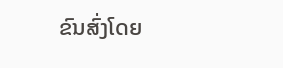ຂົນສົ່ງໂດຍ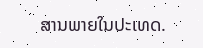ສານພາຍໃນປະເທດ.